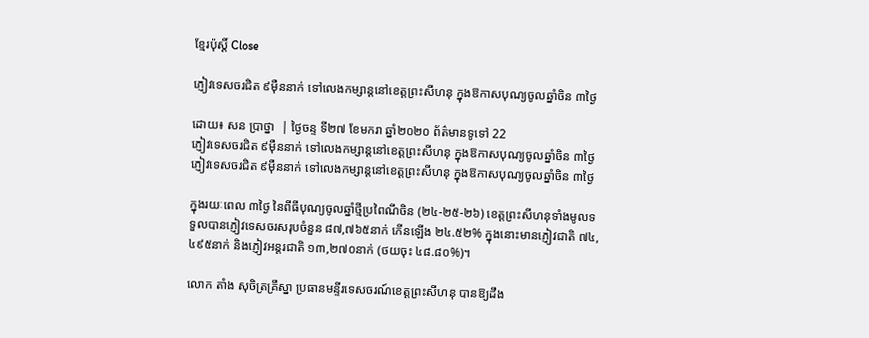ខ្មែរប៉ុស្ដិ៍ Close

ភ្ញៀវទេសចរជិត ៩ម៉ឺននាក់ ទៅលេងកម្សាន្តនៅខេត្តព្រះសីហនុ ក្នុងឱកាសបុណ្យចូលឆ្នាំចិន ៣ថ្ងៃ

ដោយ៖ សន ប្រាថ្នា  | ថ្ងៃចន្ទ ទី២៧ ខែមករា ឆ្នាំ២០២០ ព័ត៌មានទូទៅ 22
ភ្ញៀវទេសចរជិត ៩ម៉ឺននាក់ ទៅលេងកម្សាន្តនៅខេត្តព្រះសីហនុ ក្នុងឱកាសបុណ្យចូលឆ្នាំចិន ៣ថ្ងៃ ភ្ញៀវទេសចរជិត ៩ម៉ឺននាក់ ទៅលេងកម្សាន្តនៅខេត្តព្រះសីហនុ ក្នុងឱកាសបុណ្យចូលឆ្នាំចិន ៣ថ្ងៃ

ក្នុងរយៈពេល ៣ថ្ងៃ នៃពីធីបុណ្យចូលឆ្នាំថ្មីប្រពៃណីចិន (២៤-២៥-២៦) ខេត្តព្រះសីហនុទាំងមូលទទួលបានភ្ញៀវទេសចរសរុបចំនួន ៨៧,៧៦៥នាក់ កើនឡើង ២៤.៥២% ក្នុងនោះមានភ្ញៀវជាតិ ៧៤,៤៩៥នាក់ និងភ្ញៀវអន្តរជាតិ ១៣,២៧០នាក់ (ថយចុះ ៤៨.៨០%)។

លោក តាំង សុចិត្រគ្រឹស្នា ប្រធានមន្ទីរទេសចរណ៍ខេត្តព្រះសីហនុ បានឱ្យដឹង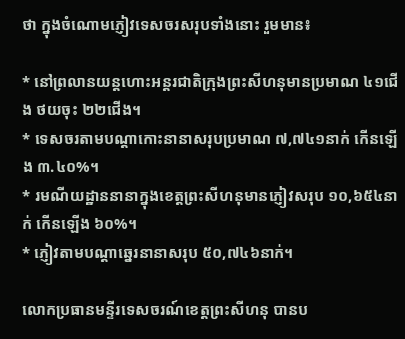ថា ក្នុងចំណោមភ្ញៀវទេសចរសរុបទាំងនោះ រួមមាន៖

* នៅព្រលានយន្តហោះអន្តរជាតិក្រុងព្រះសីហនុមានប្រមាណ ៤១ជើង ថយចុះ ២២ជើង។
* ទេសចរតាមបណ្តាកោះនានាសរុបប្រមាណ ៧,៧៤១នាក់ កើនឡើង ៣.៤០%។
* រមណីយដ្ឋាននានាក្នុងខេត្តព្រះសីហនុមានភ្ញៀវសរុប ១០,៦៥៤នាក់ កើនឡើង ៦០%។
* ភ្ញៀវតាមបណ្តាឆ្នេរនានាសរុប ៥០,៧៤៦នាក់។

លោកប្រធានមន្ទីរទេសចរណ៍ខេត្តព្រះសីហនុ បានប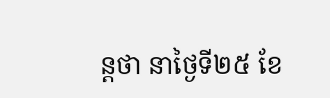ន្តថា នាថ្ងៃទី២៥ ខែ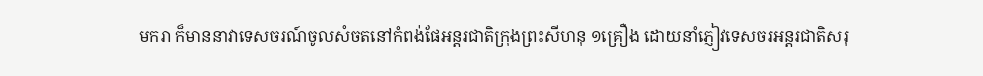មករា ក៏មាននាវាទេសចរណ៍ចូលសំចតនៅកំពង់ផែអន្តរជាតិក្រុងព្រះសីហនុ ១គ្រឿង ដោយនាំភ្ញៀវទេសចរអន្តរជាតិសរុ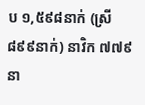ប ១,៥៩៨នាក់ (ស្រី ៨៩៩នាក់) នាវិក ៧៧៩នា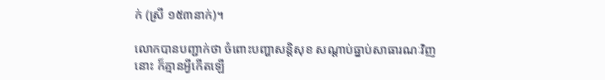ក់ (ស្រី ១៥៣នាក់)។

លោកបានបញ្ជាក់ថា ចំពោះបញ្ហាសន្តិសុខ សណ្ដាប់ធ្នាប់សាធារណៈវិញនោះ ក៏គ្មានអ្វីកើតឡើ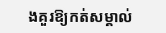ងគួរឱ្យកត់សម្គាល់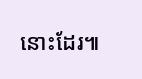នោះដែរ៕